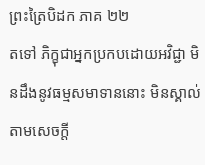ព្រះត្រៃបិដក ភាគ ២២
តទៅ ភិក្ខុជាអ្នកប្រកបដោយអវិជ្ជា មិនដឹងនូវធម្មសមាទាននោះ មិនស្គាល់តាមសេចក្តី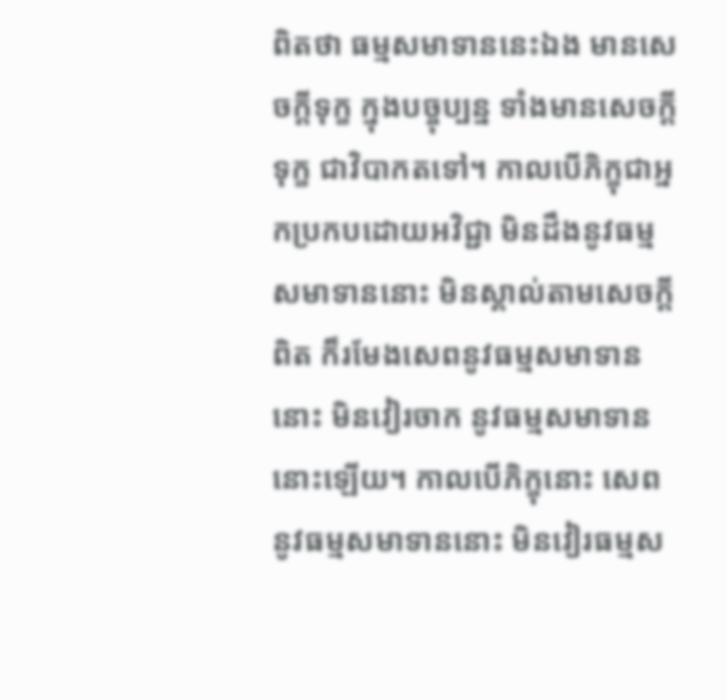ពិតថា ធម្មសមាទាននេះឯង មានសេចក្តីទុក្ខ ក្នុងបច្ចុប្បន្ន ទាំងមានសេចក្តីទុក្ខ ជាវិបាកតទៅ។ កាលបើភិក្ខុជាអ្នកប្រកបដោយអវិជ្ជា មិនដឹងនូវធម្មសមាទាននោះ មិនស្គាល់តាមសេចក្តីពិត ក៏រមែងសេពនូវធម្មសមាទាននោះ មិនវៀរចាក នូវធម្មសមាទាននោះឡើយ។ កាលបើភិក្ខុនោះ សេពនូវធម្មសមាទាននោះ មិនវៀរធម្មស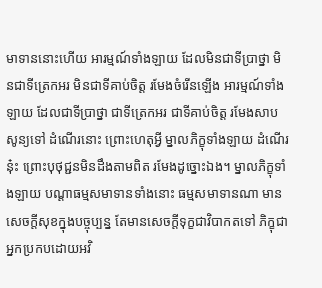មាទាននោះហើយ អារម្មណ៍ទាំងឡាយ ដែលមិនជាទីប្រាថ្នា មិនជាទីត្រេកអរ មិនជាទីគាប់ចិត្ត រមែងចំរើនឡើង អារម្មណ៍ទាំងឡាយ ដែលជាទីប្រាថ្នា ជាទីត្រេកអរ ជាទីគាប់ចិត្ត រមែងសាបសូន្យទៅ ដំណើរនោះ ព្រោះហេតុអ្វី ម្នាលភិក្ខុទាំងឡាយ ដំណើរនុ៎ះ ព្រោះបុថុជ្ជនមិនដឹងតាមពិត រមែងដូច្នោះឯង។ ម្នាលភិក្ខុទាំងឡាយ បណ្តាធម្មសមាទានទាំងនោះ ធម្មសមាទានណា មានសេចក្តីសុខក្នុងបច្ចុប្បន្ន តែមានសេចក្តីទុក្ខជាវិបាកតទៅ ភិក្ខុជាអ្នកប្រកបដោយអវិ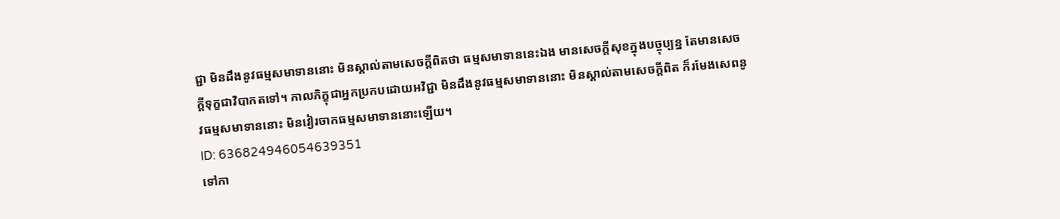ជ្ជា មិនដឹងនូវធម្មសមាទាននោះ មិនស្គាល់តាមសេចក្តីពិតថា ធម្មសមាទាននេះឯង មានសេចក្តីសុខក្នុងបច្ចុប្បន្ន តែមានសេចក្តីទុក្ខជាវិបាកតទៅ។ កាលភិក្ខុជាអ្នកប្រកបដោយអវិជ្ជា មិនដឹងនូវធម្មសមាទាននោះ មិនស្គាល់តាមសេចក្តីពិត ក៏រមែងសេពនូវធម្មសមាទាននោះ មិនវៀរចាកធម្មសមាទាននោះឡើយ។
ID: 636824946054639351
ទៅកា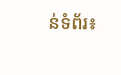ន់ទំព័រ៖